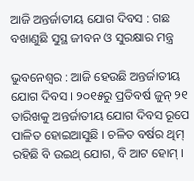ଆଜି ଅନ୍ତର୍ଜାତୀୟ ଯୋଗ ଦିବସ : ଗଛ ବଖାଣୁଛି ସୁସ୍ଥ ଜୀବନ ଓ ସୁରକ୍ଷାର ମନ୍ତ୍ର

ଭୁବନେଶ୍ୱର : ଆଜି ହେଉଛି ଅନ୍ତର୍ଜାତୀୟ ଯୋଗ ଦିବସ । ୨୦୧୫ରୁ ପ୍ରତିବର୍ଷ ଜୁନ୍ ୨୧ ତାରିଖକୁ ଅନ୍ତର୍ଜାତୀୟ ଯୋଗ ଦିବସ ରୂପେ ପାଳିତ ହୋଇଆସୁଛି । ଚଳିତ ବର୍ଷର ଥିମ୍ ରହିଛି ବି ଉଇଥ୍ ଯୋଗ, ବି ଆଟ ହୋମ୍ ।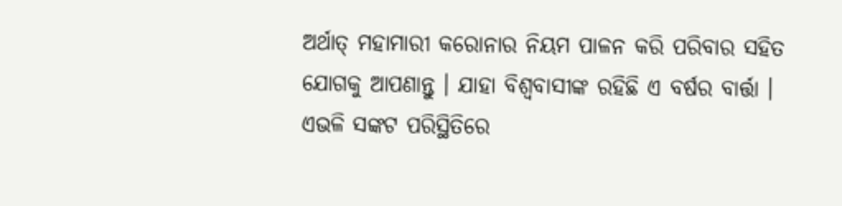ଅର୍ଥାତ୍ ମହାମାରୀ କରୋନାର ନିୟମ ପାଳନ କରି ପରିବାର ସହିତ ଯୋଗକୁ ଆପଣାନ୍ତୁ । ଯାହା ବିଶ୍ୱବାସୀଙ୍କ ରହିଛି ଏ ବର୍ଷର ବାର୍ତ୍ତା । ଏଭଳି ସଙ୍କଟ ପରିସ୍ଥିତିରେ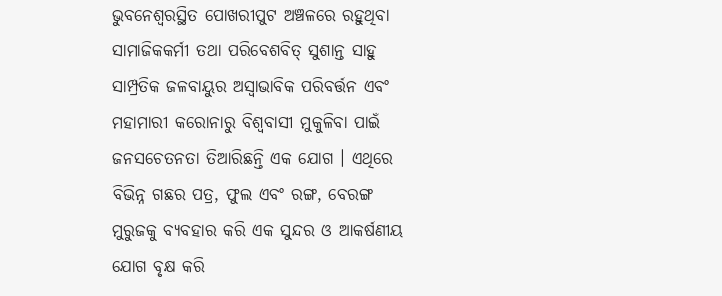ଭୁବନେଶ୍ୱରସ୍ଥିତ ପୋଖରୀପୁଟ ଅଞ୍ଚଳରେ ରହୁଥିବା ସାମାଜିକକର୍ମୀ ତଥା ପରିବେଶବିତ୍ ସୁଶାନ୍ତ ସାହୁ ସାମ୍ପ୍ରତିକ ଜଳବାୟୁର ଅସ୍ୱାଭାବିକ ପରିବର୍ତ୍ତନ ଏବଂ ମହାମାରୀ କରୋନାରୁ ବିଶ୍ୱବାସୀ ମୁକୁଳିବା ପାଇଁ ଜନସଚେତନତା ତିଆରିଛନ୍ତି ଏକ ଯୋଗ । ଏଥିରେ ବିଭିନ୍ନ ଗଛର ପତ୍ର, ଫୁଲ ଏବଂ ରଙ୍ଗ, ବେରଙ୍ଗ ମୁରୁଜକୁ ବ୍ୟବହାର କରି ଏକ ସୁନ୍ଦର ଓ ଆକର୍ଷଣୀୟ ଯୋଗ ବୃକ୍ଷ କରି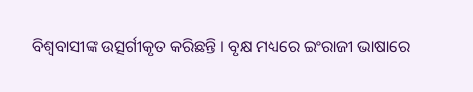ବିଶ୍ୱବାସୀଙ୍କ ଉତ୍ସର୍ଗୀକୃତ କରିଛନ୍ତି । ବୃକ୍ଷ ମଧ୍ୟରେ ଇଂରାଜୀ ଭାଷାରେ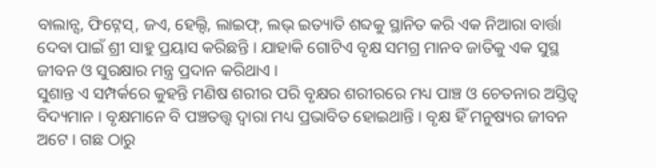ବାଲାନ୍ସ, ଫିଟ୍ନେସ୍, ଜଏ, ହେଲ୍ଦି, ଲାଇଫ୍, ଲଭ୍ ଇତ୍ୟାତି ଶବ୍ଦକୁ ସ୍ଥାନିତ କରି ଏକ ନିଆରା ବାର୍ତ୍ତା ଦେବା ପାଇଁ ଶ୍ରୀ ସାହୁ ପ୍ରୟାସ କରିଛନ୍ତି । ଯାହାକି ଗୋଟିଏ ବୃକ୍ଷ ସମଗ୍ର ମାନବ ଜାତିକୁ ଏକ ସୁସ୍ଥ ଜୀବନ ଓ ସୁରକ୍ଷାର ମନ୍ତ୍ର ପ୍ରଦାନ କରିଥାଏ ।
ସୁଶାନ୍ତ ଏ ସମ୍ପର୍କରେ କୁହନ୍ତି ମଣିଷ ଶରୀର ପରି ବୃକ୍ଷର ଶରୀରରେ ମଧ୍ୟ ପାଞ୍ଚ ଓ ଚେତନାର ଅସ୍ତିତ୍ୱ ବିଦ୍ୟମାନ । ବୃକ୍ଷମାନେ ବି ପଞ୍ଚତତ୍ତ୍ୱ ଦ୍ୱାରା ମଧ୍ୟ ପ୍ରଭାବିତ ହୋଇଥାନ୍ତି । ବୃକ୍ଷ ହିଁ ମନୁଷ୍ୟର ଜୀବନ ଅଟେ । ଗଛ ଠାରୁ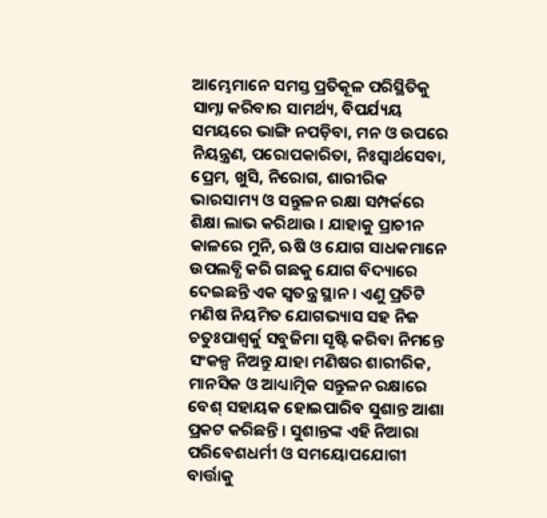ଆମ୍ଭେମାନେ ସମସ୍ତ ପ୍ରତିକୂଳ ପରିସ୍ଥିତିକୁ ସାମ୍ନା କରିବାର ସାମର୍ଥ୍ୟ, ବିପର୍ଯ୍ୟୟ ସମୟରେ ଭାଙ୍ଗି ନପଡ଼ିବା, ମନ ଓ ଉପରେ ନିୟନ୍ତ୍ରଣ, ପରୋପକାରିତା, ନିଃସ୍ୱାର୍ଥସେବା, ପ୍ରେମ, ଖୁସି, ନିରୋଗ, ଶାରୀରିକ ଭାରସାମ୍ୟ ଓ ସନ୍ତୁଳନ ରକ୍ଷା ସମ୍ପର୍କରେ ଶିକ୍ଷା ଲାଭ କରିଥାଉ । ଯାହାକୁ ପ୍ରାଚୀନ କାଳରେ ମୁନି, ଋଷି ଓ ଯୋଗ ସାଧକମାନେ ଉପଲବ୍ଧି କରି ଗଛକୁ ଯୋଗ ବିଦ୍ୟାରେ ଦେଇଛନ୍ତି ଏକ ସ୍ୱତନ୍ତ୍ର ସ୍ଥାନ । ଏଣୁ ପ୍ରତିଟି ମଣିଷ ନିୟମିତ ଯୋଗଭ୍ୟାସ ସହ ନିଜ ଚତୁଃପାଶ୍ୱର୍କୁ ସବୁଜିମା ସୃଷ୍ଟି କରିବା ନିମନ୍ତେ ସଂକଳ୍ପ ନିଅନ୍ତୁ ଯାହା ମଣିଷର ଶାରୀରିକ, ମାନସିକ ଓ ଆଧ୍ୟାତ୍ମିକ ସନ୍ତୁଳନ ରକ୍ଷାରେ ବେଶ୍ ସହାୟକ ହୋଇପାରିବ ସୁଶାନ୍ତ ଆଶା ପ୍ରକଟ କରିଛନ୍ତି । ସୁଶାନ୍ତଙ୍କ ଏହି ନିଆରା ପରିବେଶଧର୍ମୀ ଓ ସମୟୋପଯୋଗୀ ବାର୍ତ୍ତାକୁ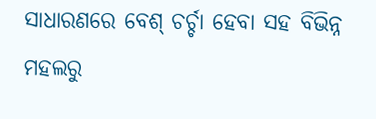ସାଧାରଣରେ ବେଶ୍ ଚର୍ଚ୍ଚା ହେବା ସହ ବିଭିନ୍ନ ମହଲରୁ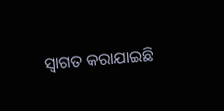ସ୍ୱାଗତ କରାଯାଇଛି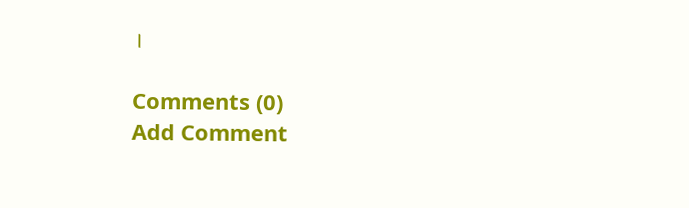।

Comments (0)
Add Comment